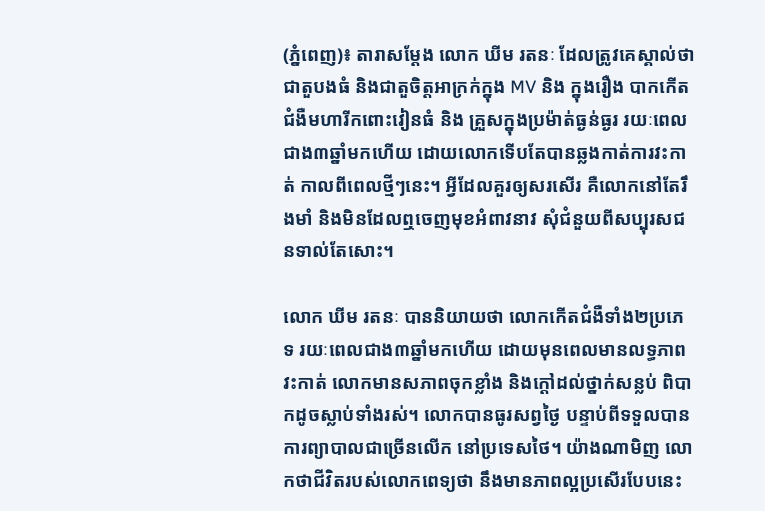(ភ្នំពេញ)៖ តារាសម្ដែង លោក ឃីម រតនៈ ដែលត្រូវគេស្គាល់ថា ជាតួបងធំ និងជាតួចិត្តអាក្រក់ក្នុង MV និង ក្នុងរឿង បាកកើតជំងឺមហារីកពោះវៀនធំ និង គ្រួសក្នុងប្រម៉ាត់ធ្ងន់ធ្ងរ រយៈពេលជាង៣ឆ្នាំមកហើយ ដោយលោកទើបតែបានឆ្លងកាត់ការវះកាត់ កាលពីពេលថ្មីៗនេះ។ អ្វីដែលគួរឲ្យសរសើរ គឺលោកនៅតែរឹងមាំ និងមិនដែលឮចេញមុខអំពាវនាវ សុំជំនួយពីសប្បុរសជនទាល់តែសោះ។

លោក ឃីម រតនៈ បាននិយាយថា លោកកើតជំងឺទាំង២ប្រភេទ រយៈពេលជាង៣ឆ្នាំមកហើយ ដោយមុនពេលមានលទ្ធភាពវះកាត់ លោកមានសភាពចុកខ្លាំង និងក្ដៅដល់ថ្នាក់សន្លប់ ពិបាកដូចស្លាប់ទាំងរស់។ លោកបានធូរសព្វថ្ងៃ បន្ទាប់ពីទទួលបានការព្យាបាលជាច្រើនលើក នៅប្រទេសថៃ។ យ៉ាងណាមិញ លោកថាជីវិតរបស់លោកពេទ្យថា នឹងមានភាពល្អប្រសើរបែបនេះ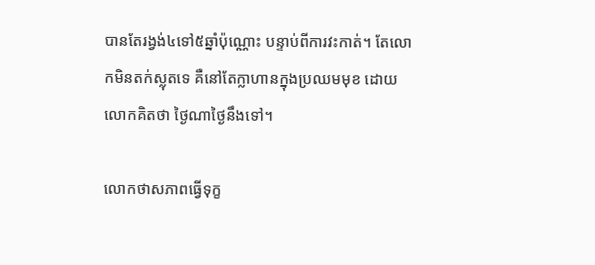បានតែរង្វង់៤ទៅ៥ឆ្នាំប៉ុណ្ណោះ បន្ទាប់ពីការវះកាត់។ តែលោកមិនតក់ស្លុតទេ គឺនៅតែក្លាហានក្នុងប្រឈមមុខ ដោយលោកគិតថា ថ្ងៃណាថ្ងៃនឹងទៅ។

លោកថាសភាពធ្វើទុក្ខ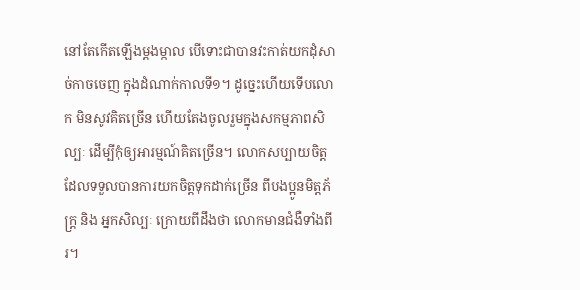នៅតែកើតឡើងម្ដងម្កាល បើទោះជាបានវះកាត់យកដុំសាច់កាចចេញ ក្នុងដំណាក់កាលទី១។ ដូច្នេះហើយទើបលោក មិនសូវគិតច្រើន ហើយតែងចូលរួមក្នុងសកម្មភាពសិល្បៈ ដើម្បីកុំឲ្យអារម្មណ៍គិតច្រើន។ លោកសប្បាយចិត្ត ដែលទទួលបានការយកចិត្តទុកដាក់ច្រើន ពីបងប្អូនមិត្តភ័ក្ត្រ និង អ្នកសិល្បៈ ក្រោយពីដឹងថា លោកមានជំងឺទាំងពីរ។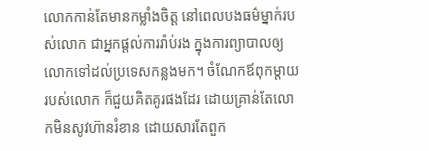លោកកាន់តែមានកម្លាំងចិត្ត នៅពេលបងធម៌ម្នាក់របស់លោក ជាអ្នកផ្ដល់ការរ៉ាប់រង ក្នុងការព្យាបាលឲ្យលោកទៅដល់ប្រទេសកន្លងមក។ ចំណែកឪពុកម្ដាយរបស់លោក ក៏ជួយគិតគូរផងដែរ ដោយគ្រាន់តែលោកមិនសូវហ៊ានរំខាន ដោយសារតែពួក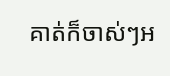គាត់ក៏ចាស់ៗអ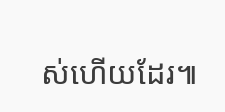ស់ហើយដែរ៕